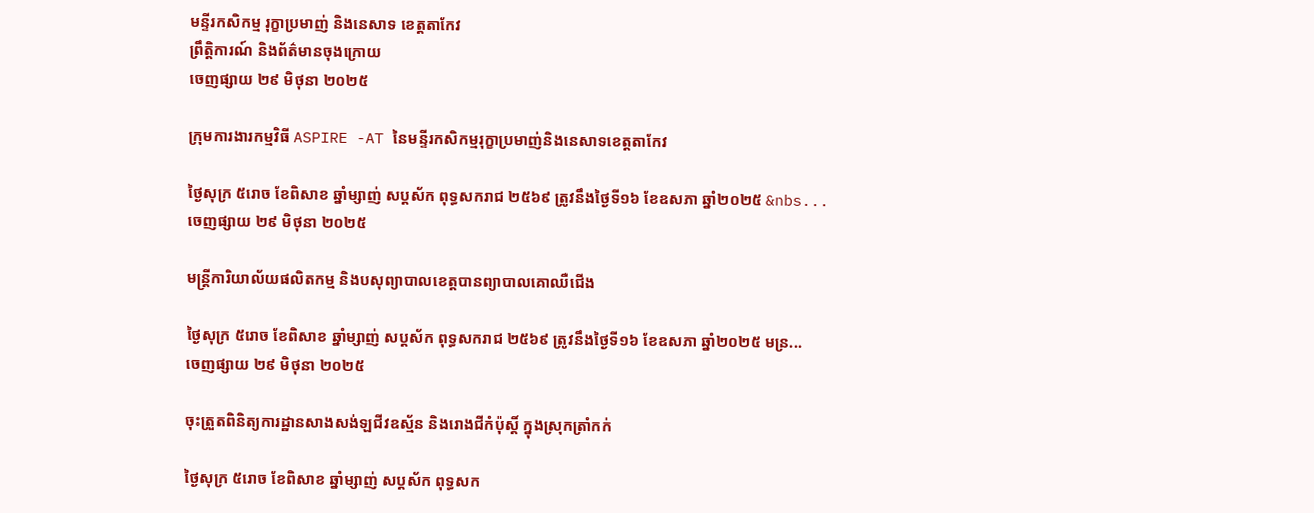មន្ទីរកសិកម្ម រុក្ខាប្រមាញ់ និងនេសាទ ខេត្តតាកែវ
ព្រឹត្តិការណ៍ និងព័ត៌មានចុងក្រោយ
ចេញផ្សាយ ២៩ មិថុនា ២០២៥

ក្រុមការងារកម្មវិធី ASPIRE -AT នៃមន្ទីរកសិកម្មរុក្ខាប្រមាញ់និងនេសាទខេត្តតាកែវ

ថ្ងៃសុក្រ ៥រោច ខែពិសាខ ឆ្នាំម្សាញ់ សប្តស័ក ពុទ្ធសករាជ ២៥៦៩ ត្រូវនឹងថ្ងៃទី១៦ ខែឧសភា ឆ្នាំ២០២៥ &nbs...
ចេញផ្សាយ ២៩ មិថុនា ២០២៥

មន្រ្តីការិយាល័យផលិតកម្ម និងបសុព្យាបាលខេត្តបានព្យាបាលគោឈឺជេីង

ថ្ងៃសុក្រ ៥រោច ខែពិសាខ ឆ្នាំម្សាញ់ សប្តស័ក ពុទ្ធសករាជ ២៥៦៩ ត្រូវនឹងថ្ងៃទី១៦ ខែឧសភា ឆ្នាំ២០២៥ មន្រ...
ចេញផ្សាយ ២៩ មិថុនា ២០២៥

ចុះត្រួតពិនិត្យការដ្ឋានសាងសង់ឡជីវឧស្ម័ន និងរោងជីកំប៉ុស្ដិ៍ ក្នុងស្រុកត្រាំកក់

ថ្ងៃសុក្រ ៥រោច ខែពិសាខ ឆ្នាំម្សាញ់ សប្តស័ក ពុទ្ធសក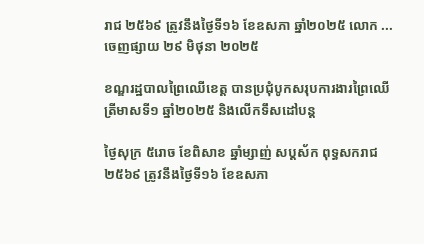រាជ ២៥៦៩ ត្រូវនឹងថ្ងៃទី១៦ ខែឧសភា ឆ្នាំ២០២៥ លោក ...
ចេញផ្សាយ ២៩ មិថុនា ២០២៥

ខណ្ឌរដ្ឋបាលព្រៃឈេីខេត្ត បានប្រជុំបូកសរុបការងារព្រៃឈើ ត្រីមាសទី១ ឆ្នាំ២០២៥ និងលើកទឹសដៅបន្ត

ថ្ងៃសុក្រ ៥រោច ខែពិសាខ ឆ្នាំម្សាញ់ សប្តស័ក ពុទ្ធសករាជ ២៥៦៩ ត្រូវនឹងថ្ងៃទី១៦ ខែឧសភា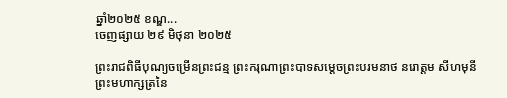ឆ្នាំ២០២៥ ខណ្ឌ...
ចេញផ្សាយ ២៩ មិថុនា ២០២៥

ព្រះរាជពិធីបុណ្យចម្រើនព្រះជន្ម ព្រះករុណាព្រះបាទសម្តេចព្រះបរមនាថ នរោត្តម សីហមុនី ព្រះមហាក្សត្រនៃ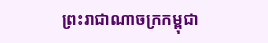ព្រះរាជាណាចក្រកម្ពុជា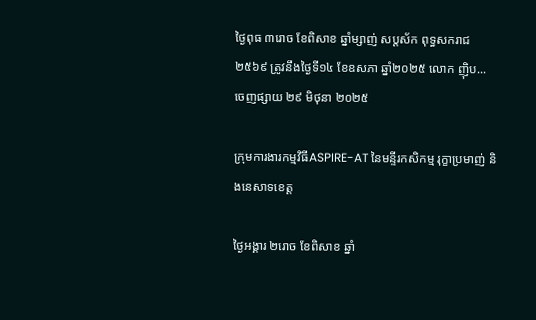ថ្ងៃពុធ ៣រោច ខែពិសាខ ឆ្នាំម្សាញ់ សប្តស័ក ពុទ្ធសករាជ ២៥៦៩ ត្រូវនឹងថ្ងៃទី១៤ ខែឧសភា ឆ្នាំ២០២៥ លោក ញ៉ិប...
ចេញផ្សាយ ២៩ មិថុនា ២០២៥

ក្រុមការងារកម្មវិធីASPIRE-AT នៃមន្ទីរកសិកម្ម រុក្ខាប្រមាញ់ និងនេសាទខេត្ត

ថ្ងៃអង្គារ ២រោច ខែពិសាខ ឆ្នាំ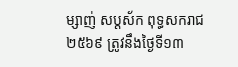ម្សាញ់ សប្តស័ក ពុទ្ធសករាជ ២៥៦៩ ត្រូវនឹងថ្ងៃទី១៣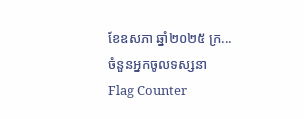ខែឧសភា ឆ្នាំ២០២៥ ក្រ...
ចំនួនអ្នកចូលទស្សនា
Flag Counter